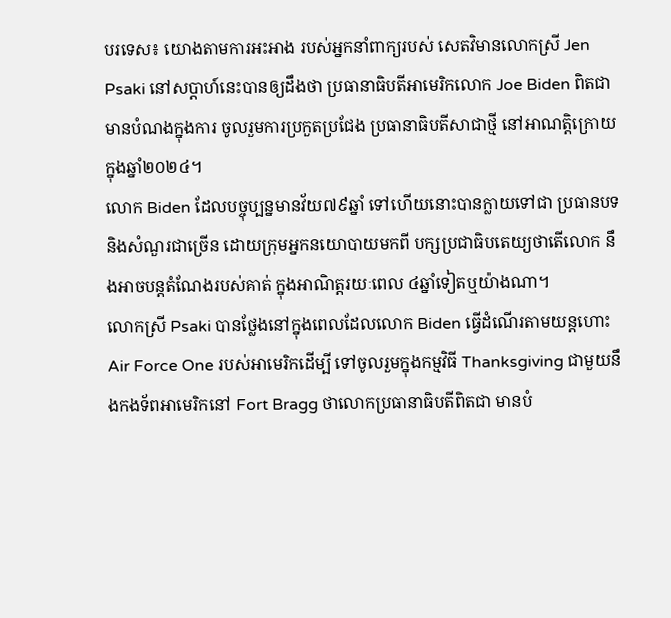បរទេស៖ យោងតាមការអះអាង របស់អ្នកនាំពាក្យរបស់ សេតវិមានលោកស្រី Jen Psaki នៅសប្តាហ៍នេះបានឲ្យដឹងថា ប្រធានាធិបតីអាមេរិកលោក Joe Biden ពិតជាមានបំណងក្នុងការ ចូលរួមការប្រកួតប្រជែង ប្រធានាធិបតីសាជាថ្មី នៅអាណត្តិក្រោយ ក្នុងឆ្នាំ២០២៤។
លោក Biden ដែលបច្ចុប្បន្នមានវ័យ៧៩ឆ្នាំ ទៅហើយនោះបានក្លាយទៅជា ប្រធានបទនិងសំណួរជាច្រើន ដោយក្រុមអ្នកនយោបាយមកពី បក្សប្រជាធិបតេយ្យថាតើលោក នឹងអាចបន្តតំណែងរបស់គាត់ ក្នុងអាណិត្តរយៈពេល ៤ឆ្នាំទៀតឬយ៉ាងណា។
លោកស្រី Psaki បានថ្លែងនៅក្នុងពេលដែលលោក Biden ធ្វើដំណើរតាមយន្តហោះ Air Force One របស់អាមេរិកដើម្បី ទៅចូលរួមក្នុងកម្មវិធី Thanksgiving ជាមួយនឹងកងទ័ពអាមេរិកនៅ Fort Bragg ថាលោកប្រធានាធិបតីពិតជា មានបំ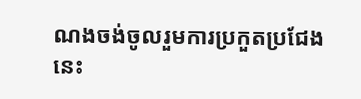ណងចង់ចូលរួមការប្រកួតប្រជែង
នេះ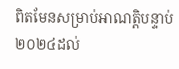ពិតមែនសម្រាប់អាណត្តិបន្ទាប់ ២០២៤ដល់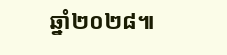ឆ្នាំ២០២៨៕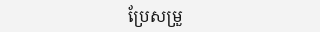ប្រែសម្រួ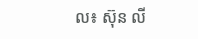ល៖ ស៊ុន លី